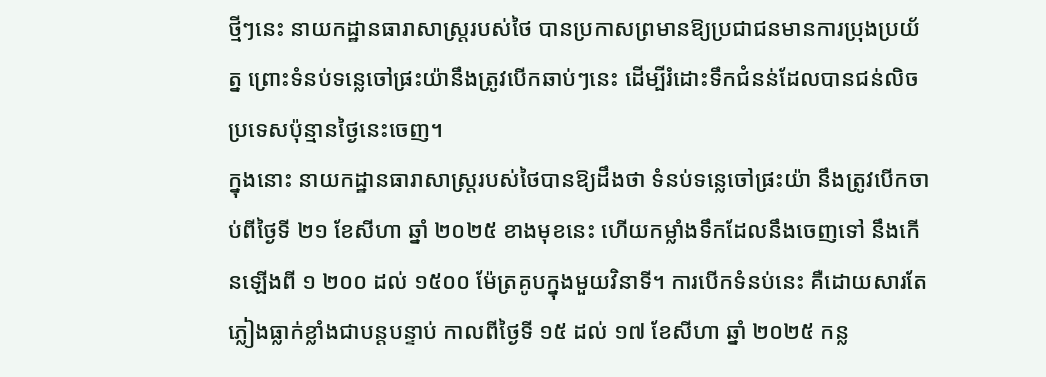ថ្មីៗនេះ នាយកដ្ឋានធារាសាស្ត្ររបស់ថៃ បានប្រកាសព្រមានឱ្យប្រជាជនមានការប្រុងប្រយ័ត្ន ព្រោះទំនប់ទន្លេចៅផ្រះយ៉ានឹងត្រូវបើកឆាប់ៗនេះ ដើម្បីរំដោះទឹកជំនន់ដែលបានជន់លិចប្រទេសប៉ុន្មានថ្ងៃនេះចេញ។
ក្នុងនោះ នាយកដ្ឋានធារាសាស្ត្ររបស់ថៃបានឱ្យដឹងថា ទំនប់ទន្លេចៅផ្រះយ៉ា នឹងត្រូវបើកចាប់ពីថ្ងៃទី ២១ ខែសីហា ឆ្នាំ ២០២៥ ខាងមុខនេះ ហើយកម្លាំងទឹកដែលនឹងចេញទៅ នឹងកើនឡើងពី ១ ២០០ ដល់ ១៥០០ ម៉ែត្រគូបក្នុងមួយវិនាទី។ ការបើកទំនប់នេះ គឺដោយសារតែភ្លៀងធ្លាក់ខ្លាំងជាបន្តបន្ទាប់ កាលពីថ្ងៃទី ១៥ ដល់ ១៧ ខែសីហា ឆ្នាំ ២០២៥ កន្ល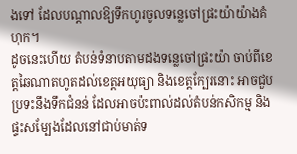ងទៅ ដែលបណ្តាលឱ្យទឹកហូរចូលទន្លេចៅផ្រះយ៉ាយ៉ាងគំហុក។
ដូចនេះហើយ តំបន់ទំនាបតាមដងទន្លេចៅផ្រះយ៉ា ចាប់ពីខេត្តឆៃណាតហូតដល់ខេត្តអយុធ្យា និងខេត្តក្បែរនោះ អាចជួបប្រទះនឹងទឹកជំនន់ ដែលអាចប៉ះពាល់ដល់តំបន់កសិកម្ម និងផ្ទះសម្បែងដែលនៅជាប់មាត់ទ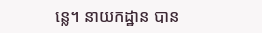ន្លេ។ នាយកដ្ឋាន បាន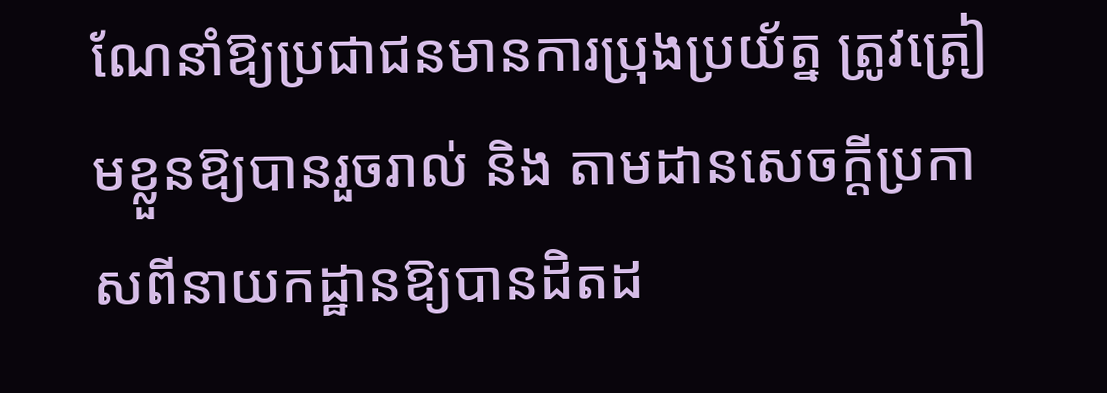ណែនាំឱ្យប្រជាជនមានការប្រុងប្រយ័ត្ន ត្រូវត្រៀមខ្លួនឱ្យបានរួចរាល់ និង តាមដានសេចក្តីប្រកាសពីនាយកដ្ឋានឱ្យបានដិតដ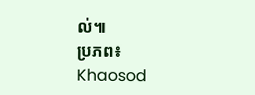ល់៕
ប្រភព៖ Khaosod